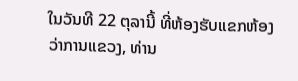ໃນວັນທີ 22 ຕຸລານີ້ ທີ່ຫ້ອງຮັບແຂກຫ້ອງວ່າການແຂວງ, ທ່ານ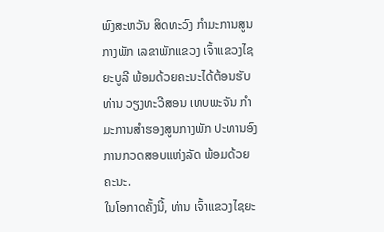ພົງສະຫວັນ ສິດທະວົງ ກໍາມະການສູນກາງພັກ ເລຂາພັກແຂວງ ເຈົ້າແຂວງໄຊຍະບູລີ ພ້ອມດ້ວຍຄະນະໄດ້ຕ້ອນຮັບ ທ່ານ ວຽງທະວີສອນ ເທບພະຈັນ ກໍາມະການສໍາຮອງສູນກາງພັກ ປະທານອົງການກວດສອບແຫ່ງລັດ ພ້ອມດ້ວຍຄະນະ.
ໃນໂອກາດຄັ້ງນີ້, ທ່ານ ເຈົ້າແຂວງໄຊຍະ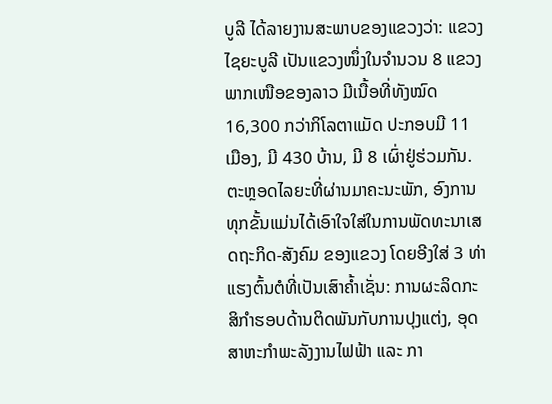ບູລີ ໄດ້ລາຍງານສະພາບຂອງແຂວງວ່າ: ແຂວງໄຊຍະບູລີ ເປັນແຂວງໜຶ່ງໃນຈໍານວນ 8 ແຂວງພາກເໜືອຂອງລາວ ມີເນື້ອທີ່ທັງໝົດ 16,300 ກວ່າກິໂລຕາແມັດ ປະກອບມີ 11 ເມືອງ, ມີ 430 ບ້ານ, ມີ 8 ເຜົ່າຢູ່ຮ່ວມກັນ. ຕະຫຼອດໄລຍະທີ່ຜ່ານມາຄະນະພັກ, ອົງການທຸກຂັ້ນແມ່ນໄດ້ເອົາໃຈໃສ່ໃນການພັດທະນາເສດຖະກິດ-ສັງຄົມ ຂອງແຂວງ ໂດຍອີງໃສ່ 3 ທ່າແຮງຕົ້ນຕໍທີ່ເປັນເສົາຄໍ້າເຊັ່ນ: ການຜະລິດກະສິກໍາຮອບດ້ານຕິດພັນກັບການປຸງແຕ່ງ, ອຸດສາຫະກໍາພະລັງງານໄຟຟ້າ ແລະ ກາ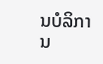ນບໍລິການ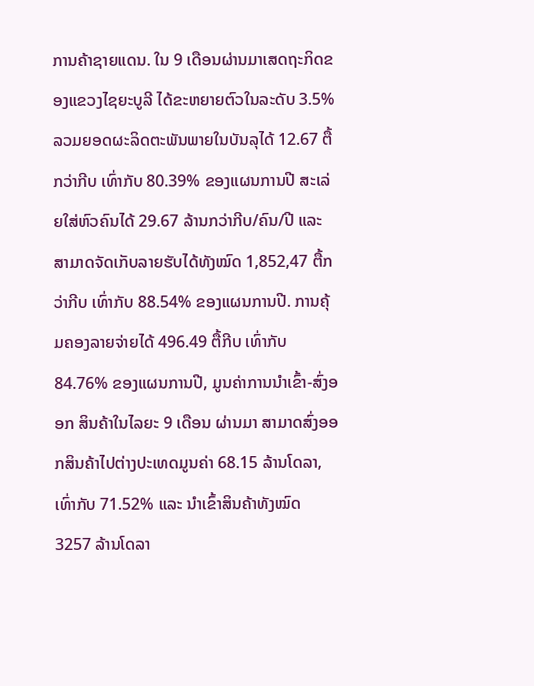ການຄ້າຊາຍແດນ. ໃນ 9 ເດືອນຜ່ານມາເສດຖະກິດຂອງແຂວງໄຊຍະບູລີ ໄດ້ຂະຫຍາຍຕົວໃນລະດັບ 3.5% ລວມຍອດຜະລິດຕະພັນພາຍໃນບັນລຸໄດ້ 12.67 ຕື້ກວ່າກີບ ເທົ່າກັບ 80.39% ຂອງແຜນການປີ ສະເລ່ຍໃສ່ຫົວຄົນໄດ້ 29.67 ລ້ານກວ່າກີບ/ຄົນ/ປີ ແລະ ສາມາດຈັດເກັບລາຍຮັບໄດ້ທັງໝົດ 1,852,47 ຕື້ກວ່າກີບ ເທົ່າກັບ 88.54% ຂອງແຜນການປີ. ການຄຸ້ມຄອງລາຍຈ່າຍໄດ້ 496.49 ຕື້ກີບ ເທົ່າກັບ 84.76% ຂອງແຜນການປີ, ມູນຄ່າການນໍາເຂົ້າ-ສົ່ງອອກ ສິນຄ້າໃນໄລຍະ 9 ເດືອນ ຜ່ານມາ ສາມາດສົ່ງອອກສິນຄ້າໄປຕ່າງປະເທດມູນຄ່າ 68.15 ລ້ານໂດລາ, ເທົ່າກັບ 71.52% ແລະ ນໍາເຂົ້າສິນຄ້າທັງໝົດ 3257 ລ້ານໂດລາ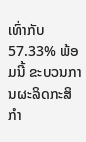ເທົ່າກັບ 57.33% ພ້ອມນີ້ ຂະບວນການຜະລິດກະສິກໍາ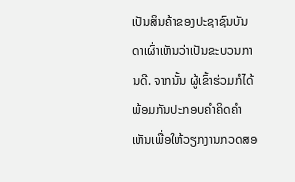ເປັນສິນຄ້າຂອງປະຊາຊົນບັນດາເຜົ່າເຫັນວ່າເປັນຂະບວນການດີ. ຈາກນັ້ນ ຜູ້ເຂົ້າຮ່ວມກໍໄດ້ພ້ອມກັນປະກອບຄໍາຄິດຄໍາເຫັນເພື່ອໃຫ້ວຽກງານກວດສອ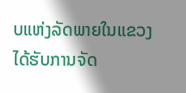ບແຫ່ງລັດພາຍໃນແຂວງໄດ້ຮັບການຈັດ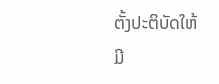ຕັ້ງປະຕິບັດໃຫ້ມີ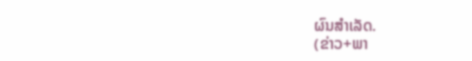ຜົນສໍາເລັດ.
(ຂ່າວ+ພາ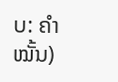ບ: ຄໍາໝັ້ນ)